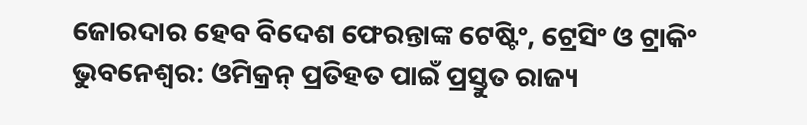ଜୋରଦାର ହେବ ବିଦେଶ ଫେରନ୍ତାଙ୍କ ଟେଷ୍ଟିଂ, ଟ୍ରେସିଂ ଓ ଟ୍ରାକିଂ
ଭୁବନେଶ୍ୱର: ଓମିକ୍ରନ୍ ପ୍ରତିହତ ପାଇଁ ପ୍ରସ୍ତୁତ ରାଜ୍ୟ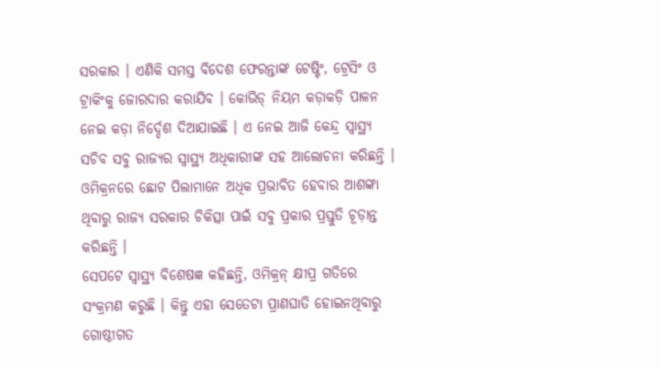ସରକାର । ଏଣିକି ସମସ୍ତ ବିଦେଶ ଫେରନ୍ତାଙ୍କ ଟେଷ୍ଟିଂ, ଟ୍ରେସିଂ ଓ ଟ୍ରାକିଂକୁ ଜୋରଦାର କରାଯିବ । କୋଭିଡ୍ ନିୟମ କଡ଼ାକଡ଼ି ପାଳନ ନେଇ କଡ଼ା ନିର୍ଦ୍ଦେଶ ଦିଆଯାଇଛି । ଏ ନେଇ ଆଜି କେନ୍ଦ୍ର ସ୍ୱାସ୍ଥ୍ୟ ସଚିବ ସବୁ ରାଜ୍ୟର ସ୍ୱାସ୍ଥ୍ୟ ଅଧିକାରୀଙ୍କ ସହ ଆଲୋଚନା କରିଛନ୍ତି । ଓମିକ୍ରନରେ ଛୋଟ ପିଲାମାନେ ଅଧିକ ପ୍ରଭାବିତ ହେବାର ଆଶଙ୍କା ଥିବାରୁ ରାଜ୍ୟ ସରକାର ଚିକିତ୍ସା ପାଇଁ ସବୁ ପ୍ରକାର ପ୍ରସ୍ତୁତି ଚୂଡ଼ାନ୍ତ କରିଛନ୍ତି ।
ସେପଟେ ସ୍ୱାସ୍ଥ୍ୟ ବିଶେଷଜ୍ଞ କହିଛନ୍ତି, ଓମିକ୍ରନ୍ କ୍ଷୀପ୍ର ଗତିରେ ସଂକ୍ରମଣ କରୁଛି । କିନ୍ତୁ ଏହା ସେତେଟା ପ୍ରାଣଘାତି ହୋଇନଥିବାରୁ ଗୋଷ୍ଠୀଗତ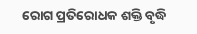ରୋଗ ପ୍ରତିରୋଧକ ଶକ୍ତି ବୃଦ୍ଧି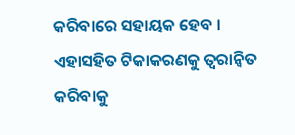କରିବାରେ ସହାୟକ ହେବ । ଏହାସହିତ ଟିକାକରଣକୁ ତ୍ୱରାନ୍ୱିତ କରିବାକୁ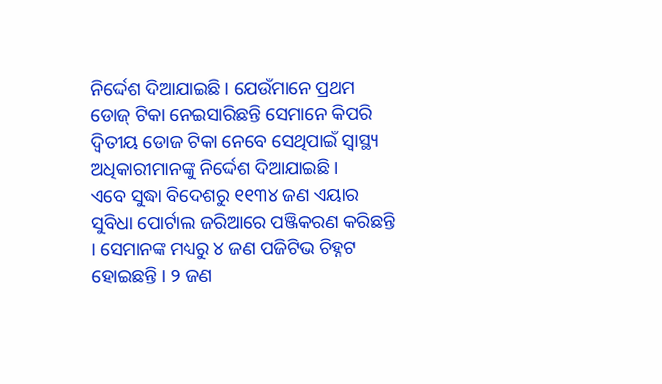ନିର୍ଦ୍ଦେଶ ଦିଆଯାଇଛି । ଯେଉଁମାନେ ପ୍ରଥମ ଡୋଜ୍ ଟିକା ନେଇସାରିଛନ୍ତି ସେମାନେ କିପରି ଦ୍ବିତୀୟ ଡୋଜ ଟିକା ନେବେ ସେଥିପାଇଁ ସ୍ୱାସ୍ଥ୍ୟ ଅଧିକାରୀମାନଙ୍କୁ ନିର୍ଦ୍ଦେଶ ଦିଆଯାଇଛି ।
ଏବେ ସୁଦ୍ଧା ବିଦେଶରୁ ୧୧୩୪ ଜଣ ଏୟାର ସୁବିଧା ପୋର୍ଟାଲ ଜରିଆରେ ପଞ୍ଜିକରଣ କରିଛନ୍ତି । ସେମାନଙ୍କ ମଧ୍ୟରୁ ୪ ଜଣ ପଜିଟିଭ ଚିହ୍ନଟ ହୋଇଛନ୍ତି । ୨ ଜଣ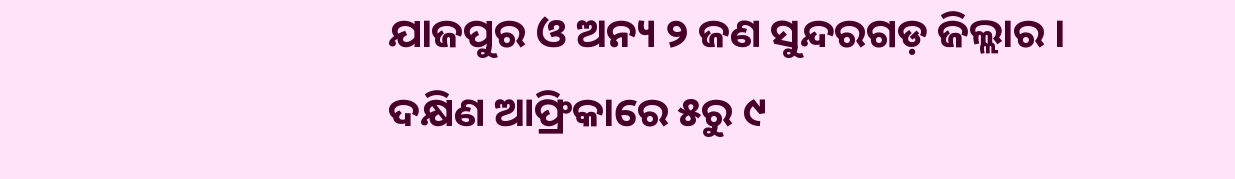ଯାଜପୁର ଓ ଅନ୍ୟ ୨ ଜଣ ସୁନ୍ଦରଗଡ଼ ଜିଲ୍ଲାର । ଦକ୍ଷିଣ ଆଫ୍ରିକାରେ ୫ରୁ ୯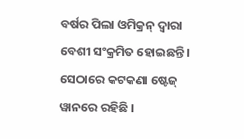ବର୍ଷର ପିଲା ଓମିକ୍ରନ୍ ଦ୍ୱାରା ବେଶୀ ସଂକ୍ରମିତ ହୋଇଛନ୍ତି । ସେଠାରେ କଟକଣା ଷ୍ଟେଜ୍ ୱାନରେ ରହିଛି ।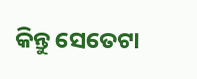କିନ୍ତୁ ସେତେଟା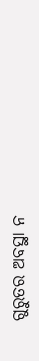ଗୁରୁତର ଅବସ୍ଥା ନ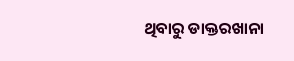ଥିବାରୁ ଡାକ୍ତରଖାନା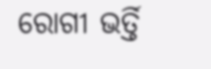ରୋଗୀ ଭର୍ତ୍ତି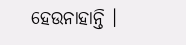ହେଉନାହାନ୍ତି ।